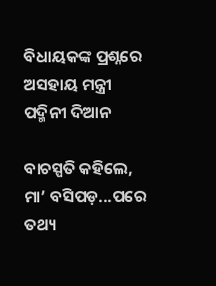ବିଧାୟକଙ୍କ ପ୍ରଶ୍ନରେ ଅସହାୟ ମନ୍ତ୍ରୀ ପଦ୍ମିନୀ ଦିଆନ

ବାଚସ୍ପତି କହିଲେ, ମା’ ବସିପଡ଼...ପରେ ତଥ୍ୟ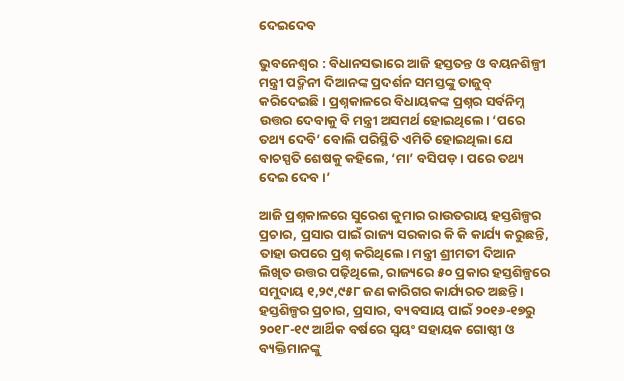ଦେଇଦେବ

ଭୁବନେଶ୍ବର : ବିଧାନସଭାରେ ଆଜି ହସ୍ତତନ୍ତ ଓ ବୟନଶିଳ୍ପୀ ମନ୍ତ୍ରୀ ପଦ୍ମିନୀ ଦିଆନଙ୍କ ପ୍ରଦର୍ଶନ ସମସ୍ତଙ୍କୁ ତାଜୁବ୍ କରିଦେଇଛି। ପ୍ରଶ୍ନକାଳରେ ବିଧାୟକଙ୍କ ପ୍ରଶ୍ନର ସର୍ବନିମ୍ନ ଉତ୍ତର ଦେବାକୁ ବି ମନ୍ତ୍ରୀ ଅସମର୍ଥ ହୋଇଥିଲେ। ‘ପରେ ତଥ୍ୟ ଦେବି’ ବୋଲି ପରିସ୍ଥିତି ଏମିତି ହୋଇଥିଲା ଯେ ବାଚସ୍ପତି ଶେଷକୁ କହିଲେ, ‘ମା’ ବସିପଡ଼। ପରେ ତଥ୍ୟ ଦେଇ ଦେବ।’

ଆଜି ପ୍ରଶ୍ନକାଳରେ ସୁରେଶ କୁମାର ରାଉତରାୟ ହସ୍ତଶିଳ୍ପର ପ୍ରଚାର, ପ୍ରସାର ପାଇଁ ରାଜ୍ୟ ସରକାର କି କି କାର୍ଯ୍ୟ କରୁଛନ୍ତି, ତାହା ଉପରେ ପ୍ରଶ୍ନ କରିଥିଲେ। ମନ୍ତ୍ରୀ ଶ୍ରୀମତୀ ଦିଆନ ଲିଖିତ ଉତ୍ତର ପଢ଼ିଥିଲେ, ରାଜ୍ୟରେ ୫୦ ପ୍ରକାର ହସ୍ତଶିଳ୍ପରେ ସମୁଦାୟ ୧,୨୯,୯୫୮ ଜଣ କାରିଗର କାର୍ଯ୍ୟରତ ଅଛନ୍ତି। ହସ୍ତଶିଳ୍ପର ପ୍ରଚାର, ପ୍ରସାର, ବ୍ୟବସାୟ ପାଇଁ ୨୦୧୬-୧୭ରୁ ୨୦୧୮-୧୯ ଆର୍ଥିକ ବର୍ଷରେ ସ୍ବୟଂ ସହାୟକ ଗୋଷ୍ଠୀ ଓ ବ୍ୟକ୍ତିମାନଙ୍କୁ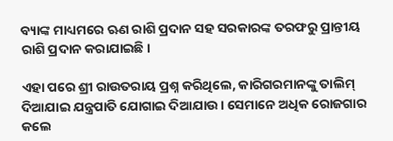ବ୍ୟାଙ୍କ ମାଧ୍ୟମରେ ଋଣ ରାଶି ପ୍ରଦାନ ସହ ସରକାରଙ୍କ ତରଫରୁ ପ୍ରା‌ନ୍ତୀୟ ରାଶି ପ୍ରଦାନ କରାଯାଇଛି।

ଏହା ପରେ ଶ୍ରୀ ରାଉତରାୟ ପ୍ରଶ୍ନ କରିଥିଲେ, କାରିଗରମାନଙ୍କୁ ତାଲିମ୍ ଦିଆଯାଇ ଯନ୍ତ୍ରପାତି ଯୋଗାଇ ଦିଆଯାଉ। ସେମାନେ ଅଧିକ ରୋଜଗାର କଲେ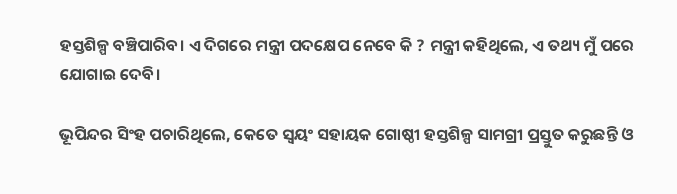ହସ୍ତଶିଳ୍ପ ବଞ୍ଚିପାରିବ। ଏ ଦିଗରେ ମନ୍ତ୍ରୀ ପଦକ୍ଷେପ ନେବେ କି ? ମନ୍ତ୍ରୀ କହିଥିଲେ, ଏ ତଥ୍ୟ ମୁଁ ପରେ ଯୋଗାଇ ଦେବି।

ଭୂପିନ୍ଦର ସିଂହ ପଚାରିଥିଲେ, କେତେ ସ୍ବୟଂ ସହାୟକ ଗୋ‌ଷ୍ଠୀ ହସ୍ତଶିଳ୍ପ ସାମଗ୍ରୀ ପ୍ରସ୍ତୁତ କରୁଛନ୍ତି ଓ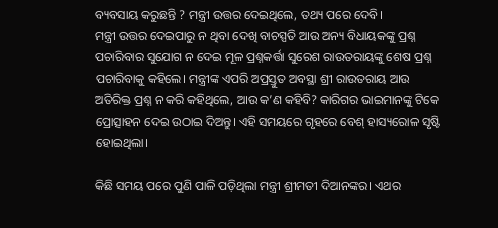ବ୍ୟବସାୟ କରୁଛନ୍ତି ? ମନ୍ତ୍ରୀ ଉତ୍ତର ଦେଇଥିଲେ, ତଥ୍ୟ ପରେ ଦେବି।
ମନ୍ତ୍ରୀ ଉତ୍ତର ଦେଇପାରୁ ନ ଥିବା ଦେଖି ବାଚସ୍ପତି ଆଉ ଅନ୍ୟ ବିଧାୟକଙ୍କୁ ପ୍ରଶ୍ନ ପଚାରିବାର ସୁଯୋଗ ନ ଦେଇ ମୂଳ ପ୍ରଶ୍ନକର୍ତ୍ତା ସୁରେଶ ରାଉତରାୟଙ୍କୁ ଶେଷ ପ୍ରଶ୍ନ ପଚାରିବାକୁ କହିଲେ। ମନ୍ତ୍ରୀଙ୍କ ଏପରି ଅପ୍ରସ୍ତୁତ ଅବସ୍ଥା ଶ୍ରୀ ରାଉତରାୟ ଆଉ ଅତିରିକ୍ତ ପ୍ରଶ୍ନ ନ କରି କହିଥିଲେ, ଆଉ କ’ଣ କହିବି? କାରିଗର ଭାଇମାନଙ୍କୁ ଟିକେ ପ୍ରୋତ୍ସାହନ ଦେଇ ଉଠାଇ ଦିଅନ୍ତୁ। ଏହି ସମୟରେ ଗୃହରେ ବେଶ୍‌ ହାସ୍ୟରୋଳ ସୃଷ୍ଟି ହୋଇଥିଲା।

କିଛି ସମୟ ପରେ ପୁଣି ପାଳି ପଡ଼ିଥିଲା ମନ୍ତ୍ରୀ ଶ୍ରୀମତୀ ଦିଆନଙ୍କର। ଏଥର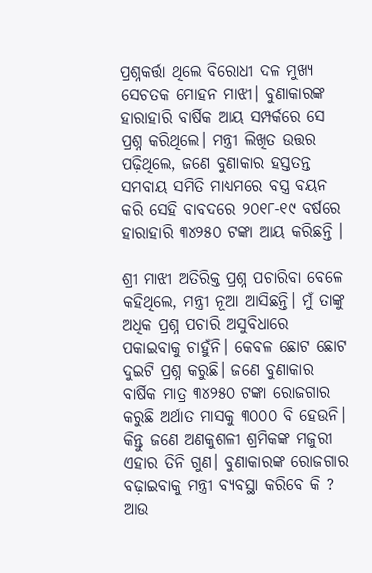ପ୍ରଶ୍ନକର୍ତ୍ତା ଥିଲେ ବିରୋଧୀ ଦଳ ମୁଖ୍ୟ ସ‌େଚତକ ମୋହନ ମାଝୀ। ବୁଣାକାରଙ୍କ ହାରାହାରି ବାର୍ଷିକ ଆୟ ସମ୍ପର୍କରେ ସେ ପ୍ରଶ୍ନ କରିଥିଲେ। ମନ୍ତ୍ରୀ ଲିଖିତ ଉତ୍ତର ପଢ଼ିଥିଲେ, ଜଣେ ବୁଣାକାର ହସ୍ତତନ୍ତ ସମବାୟ ସମିତି ମାଧ୍ୟମରେ ବସ୍ତ୍ର ବୟନ କରି ସେହି ବାବଦରେ ୨୦୧୮-୧୯ ବର୍ଷରେ ହାରାହାରି ୩୪୨୫୦ ଟଙ୍କା ଆୟ କରିଛନ୍ତି ।

ଶ୍ରୀ ମାଝୀ ଅତିରିକ୍ତ ପ୍ରଶ୍ନ ପଚାରିବା ବେଳେ କହିଥିଲେ, ମନ୍ତ୍ରୀ ନୂଅ‌ା ଆସିଛନ୍ତି। ମୁଁ ତାଙ୍କୁ ଅଧିକ ପ୍ରଶ୍ନ ପଚାରି ଅସୁବିଧାରେ ପକାଇବାକୁ ଚାହୁଁନି। କେବଳ ଛୋଟ ଛୋଟ ଦୁଇଟି ପ୍ରଶ୍ନ କରୁଛି। ଜଣେ ବୁଣାକାର ବାର୍ଷିକ ମାତ୍ର ୩୪୨୫୦ ଟଙ୍କା ରୋଜଗାର କରୁଛି ଅର୍ଥାତ ମାସକୁ ୩୦୦୦ ବି ହେଉନି। କିନ୍ତୁ ଜଣେ ଅଣକୁଶଳୀ ଶ୍ରମିକଙ୍କ ମଜୁରୀ ଏହାର ତିନି ଗୁଣ। ବୁଣାକାରଙ୍କ ରୋଜଗାର ବଢ଼ାଇବାକୁ ମନ୍ତ୍ରୀ ବ୍ୟବସ୍ଥା କରିବେ କି ? ଆଉ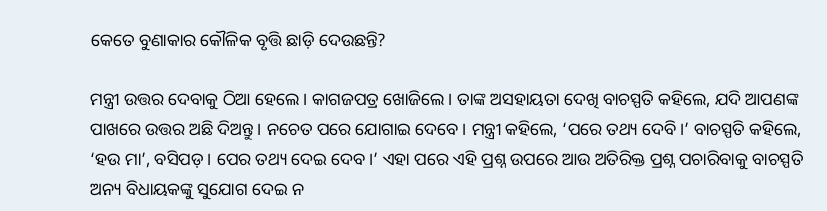କେତେ ବୁଣାକାର କୌଳିକ ବୃତ୍ତି ଛାଡ଼ି ଦେଉଛନ୍ତି?

ମନ୍ତ୍ରୀ ଉତ୍ତର ଦେବାକୁ ଠିଆ ହେଲେ। କାଗଜପତ୍ର ଖୋଜିଲେ। ତାଙ୍କ ଅସହାୟତା ଦେଖି ବାଚସ୍ପତି କହିଲେ, ଯଦି ଆପଣଙ୍କ ପାଖରେ ଉତ୍ତର ଅଛି ଦିଅନ୍ତୁ। ନଚେତ ପରେ ଯୋଗାଇ ଦେବେ। ମନ୍ତ୍ରୀ କହିଲେ, ‘ପରେ ତଥ୍ୟ ଦେବି।’ ବାଚସ୍ପତି କହିଲେ, ‘ହଉ ମା’, ବସିପଡ଼। ପ‌େର ତଥ୍ୟ ଦେଇ ଦେବ।’ ଏହା ପରେ ଏହି ପ୍ରଶ୍ନ ଉପରେ ଆଉ ଅତିରିକ୍ତ ପ୍ରଶ୍ନ ପଚାରିବାକୁ ବାଚସ୍ପତି ଅନ୍ୟ ବିଧାୟକଙ୍କୁ ସୁଯୋଗ ଦେଇ ନ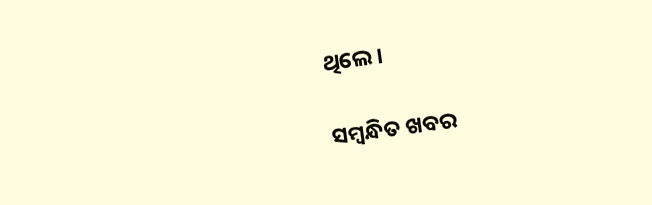ଥିଲେ।

ସମ୍ବନ୍ଧିତ ଖବର